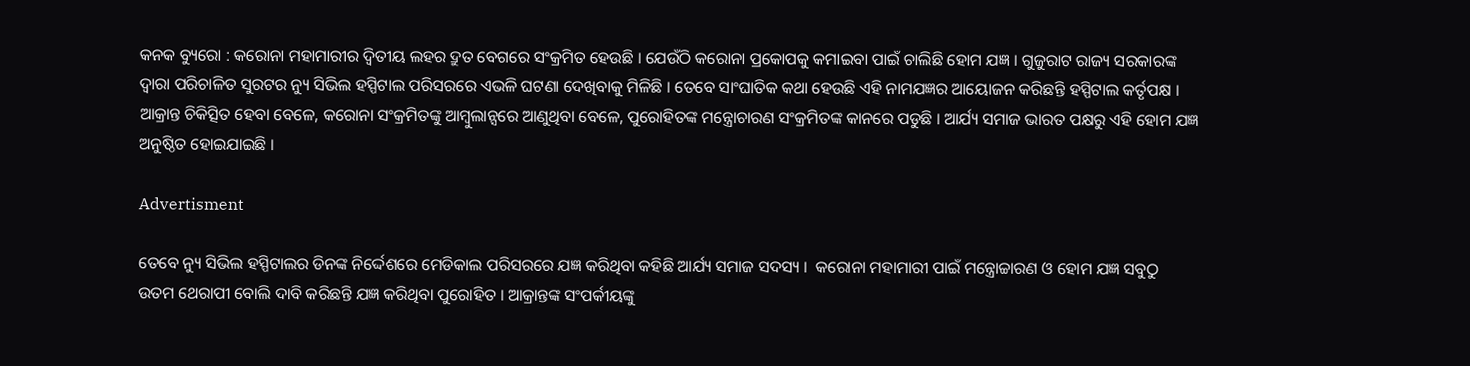କନକ ବ୍ୟୁରୋ : କରୋନା ମହାମାରୀର ଦ୍ୱିତୀୟ ଲହର ଦ୍ରୁତ ବେଗରେ ସଂକ୍ରମିତ ହେଉଛି । ଯେଉଁଠି କରୋନା ପ୍ରକୋପକୁ କମାଇବା ପାଇଁ ଚାଲିଛି ହୋମ ଯଜ୍ଞ । ଗୁଜୁରାଟ ରାଜ୍ୟ ସରକାରଙ୍କ ଦ୍ୱାରା ପରିଚାଳିତ ସୁରଟର ନ୍ୟୁ ସିଭିଲ ହସ୍ପିଟାଲ ପରିସରରେ ଏଭଳି ଘଟଣା ଦେଖିବାକୁ ମିଳିଛି । ତେବେ ସାଂଘାତିକ କଥା ହେଉଛି ଏହି ନାମଯଜ୍ଞର ଆୟୋଜନ କରିଛନ୍ତି ହସ୍ପିଟାଲ କର୍ତୃପକ୍ଷ । ଆକ୍ରାନ୍ତ ଚିକିତ୍ସିତ ହେବା ବେଳେ, କରୋନା ସଂକ୍ରମିତଙ୍କୁ ଆମ୍ବୁଲାନ୍ସରେ ଆଣୁଥିବା ବେଳେ, ପୁରୋହିତଙ୍କ ମନ୍ତ୍ରୋଚାରଣ ସଂକ୍ରମିତଙ୍କ କାନରେ ପଡୁଛି । ଆର୍ଯ୍ୟ ସମାଜ ଭାରତ ପକ୍ଷରୁ ଏହି ହୋମ ଯଜ୍ଞ ଅନୁଷ୍ଠିତ ହୋଇଯାଇଛି ।

Advertisment

ତେବେ ନ୍ୟୁ ସିଭିଲ ହସ୍ପିଟାଲର ଡିନଙ୍କ ନିର୍ଦ୍ଦେଶରେ ମେଡିକାଲ ପରିସରରେ ଯଜ୍ଞ କରିଥିବା କହିଛି ଆର୍ଯ୍ୟ ସମାଜ ସଦସ୍ୟ ।  କରୋନା ମହାମାରୀ ପାଇଁ ମନ୍ତ୍ରୋଚ୍ଚାରଣ ଓ ହୋମ ଯଜ୍ଞ ସବୁଠୁ ଉତମ ଥେରାପୀ ବୋଲି ଦାବି କରିଛନ୍ତି ଯଜ୍ଞ କରିଥିବା ପୁରୋହିତ । ଆକ୍ରାନ୍ତଙ୍କ ସଂପର୍କୀୟଙ୍କୁ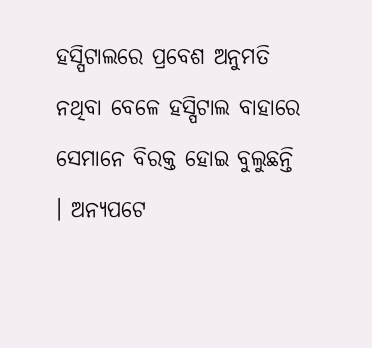ହସ୍ପିଟାଲରେ ପ୍ରବେଶ ଅନୁମତି ନଥିବା ବେଳେ ହସ୍ପିଟାଲ ବାହାରେ ସେମାନେ ବିରକ୍ତ ହୋଇ ବୁଲୁଛନ୍ତି । ଅନ୍ୟପଟେ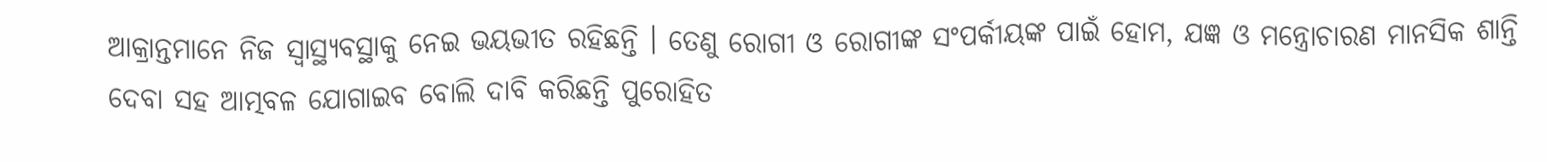ଆକ୍ରାନ୍ତମାନେ ନିଜ ସ୍ୱାସ୍ଥ୍ୟବସ୍ଥାକୁ ନେଇ ଭୟଭୀତ ରହିଛନ୍ତି । ତେଣୁ ରୋଗୀ ଓ ରୋଗୀଙ୍କ ସଂପର୍କୀୟଙ୍କ ପାଇଁ ହୋମ, ଯଜ୍ଞ ଓ ମନ୍ତ୍ରୋଚାରଣ ମାନସିକ ଶାନ୍ତି ଦେବା ସହ ଆତ୍ମବଳ ଯୋଗାଇବ ବୋଲି ଦାବି କରିଛନ୍ତି ପୁରୋହିତ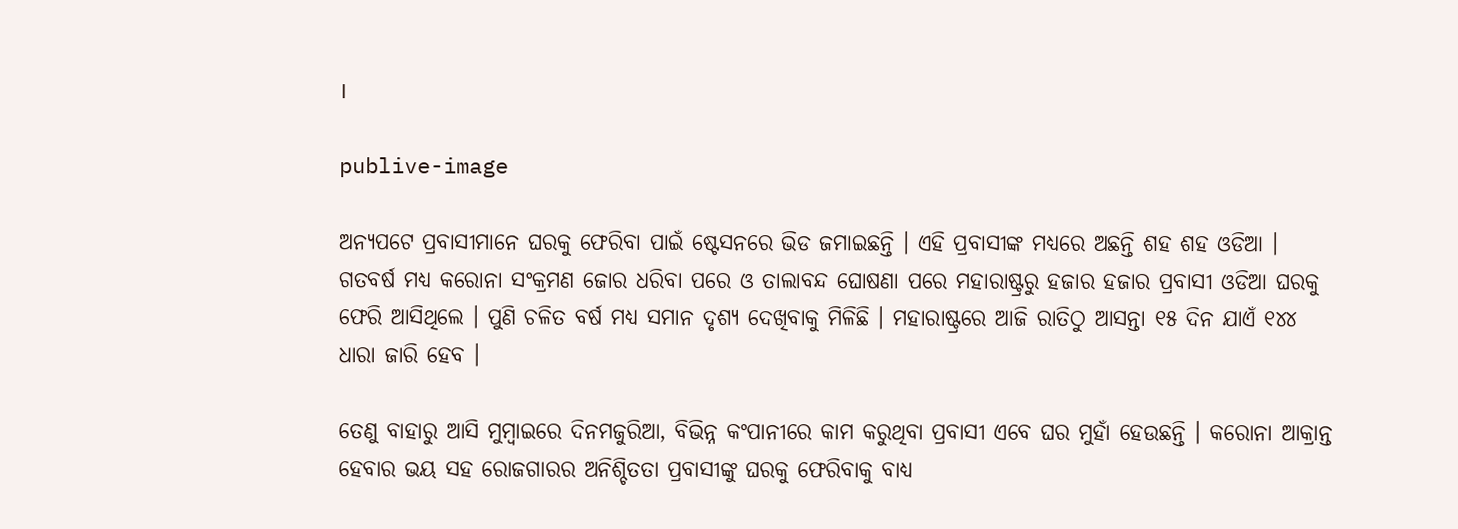।

publive-image

ଅନ୍ୟପଟେ ପ୍ରବାସୀମାନେ ଘରକୁ ଫେରିବା ପାଇଁ ଷ୍ଟେସନରେ ଭିଡ ଜମାଇଛନ୍ତି । ଏହି ପ୍ରବାସୀଙ୍କ ମଧ୍ୟରେ ଅଛନ୍ତି ଶହ ଶହ ଓଡିଆ । ଗତବର୍ଷ ମଧ୍ୟ କରୋନା ସଂକ୍ରମଣ ଜୋର ଧରିବା ପରେ ଓ ତାଲାବନ୍ଦ ଘୋଷଣା ପରେ ମହାରାଷ୍ଟ୍ରରୁ ହଜାର ହଜାର ପ୍ରବାସୀ ଓଡିଆ ଘରକୁ ଫେରି ଆସିଥିଲେ । ପୁଣି ଚଳିତ ବର୍ଷ ମଧ୍ୟ ସମାନ ଦୃଶ୍ୟ ଦେଖିବାକୁ ମିଳିଛି । ମହାରାଷ୍ଟ୍ରରେ ଆଜି ରାତିଠୁ ଆସନ୍ତା ୧୫ ଦିନ ଯାଏଁ ୧୪୪ ଧାରା ଜାରି ହେବ ।

ତେଣୁ ବାହାରୁ ଆସି ମୁମ୍ବାଇରେ ଦିନମଜୁରିଆ, ବିଭିନ୍ନ କଂପାନୀରେ କାମ କରୁଥିବା ପ୍ରବାସୀ ଏବେ ଘର ମୁହାଁ ହେଉଛନ୍ତି । କରୋନା ଆକ୍ରାନ୍ତ ହେବାର ଭୟ ସହ ରୋଜଗାରର ଅନିଶ୍ଚିତତା ପ୍ରବାସୀଙ୍କୁ ଘରକୁ ଫେରିବାକୁ ବାଧ୍ୟ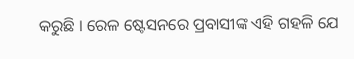କରୁଛି । ରେଳ ଷ୍ଟେସନରେ ପ୍ରବାସୀଙ୍କ ଏହି ଗହଳି ଯେ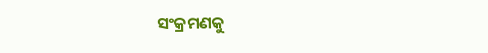ସଂକ୍ରମଣକୁ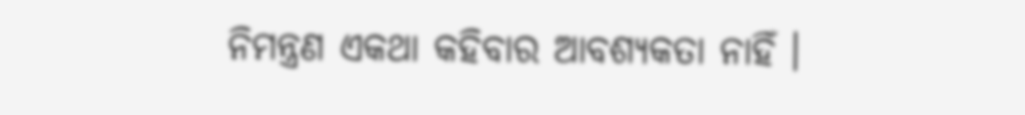ନିମନ୍ତ୍ରଣ ଏକଥା କହିବାର ଆବଶ୍ୟକତା ନାହିଁ ।